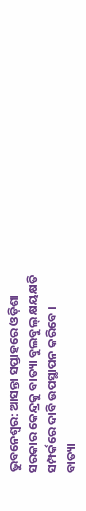ଭୁବନେଶ୍ୱର: ଆସନ୍ତା ସପ୍ତାହରେ ଓଡ଼ିଶା ସରକାର କେନ୍ଦ୍ରକୁ ବାତ୍ୟା ବୁଲବୁଲ୍ କ୍ଷୟକ୍ଷତି ସମ୍ପର୍କରେ ଦାବି ଉପସ୍ଥାପନ କରିବେ ।
ବାତ୍ୟା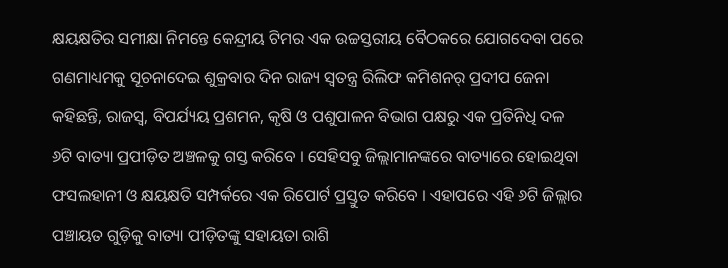କ୍ଷୟକ୍ଷତିର ସମୀକ୍ଷା ନିମନ୍ତେ କେନ୍ଦ୍ରୀୟ ଟିମର ଏକ ଉଚ୍ଚସ୍ତରୀୟ ବୈଠକରେ ଯୋଗଦେବା ପରେ ଗଣମାଧ୍ୟମକୁ ସୂଚନାଦେଇ ଶୁକ୍ରବାର ଦିନ ରାଜ୍ୟ ସ୍ୱତନ୍ତ୍ର ରିଲିଫ କମିଶନର୍ ପ୍ରଦୀପ ଜେନା କହିଛନ୍ତି, ରାଜସ୍ୱ, ବିପର୍ଯ୍ୟୟ ପ୍ରଶମନ, କୃଷି ଓ ପଶୁପାଳନ ବିଭାଗ ପକ୍ଷରୁ ଏକ ପ୍ରତିନିଧି ଦଳ ୬ଟି ବାତ୍ୟା ପ୍ରପୀଡ଼ିତ ଅଞ୍ଚଳକୁ ଗସ୍ତ କରିବେ । ସେହିସବୁ ଜିଲ୍ଲାମାନଙ୍କରେ ବାତ୍ୟାରେ ହୋଇଥିବା ଫସଲହାନୀ ଓ କ୍ଷୟକ୍ଷତି ସମ୍ପର୍କରେ ଏକ ରିପୋର୍ଟ ପ୍ରସ୍ତୁତ କରିବେ । ଏହାପରେ ଏହି ୬ଟି ଜିଲ୍ଲାର ପଞ୍ଚାୟତ ଗୁଡ଼ିକୁ ବାତ୍ୟା ପୀଡ଼ିତଙ୍କୁ ସହାୟତା ରାଶି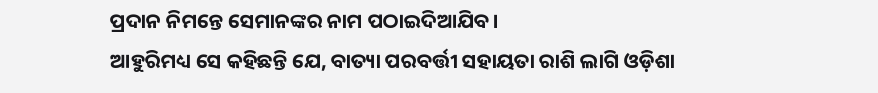ପ୍ରଦାନ ନିମନ୍ତେ ସେମାନଙ୍କର ନାମ ପଠାଇଦିଆଯିବ ।
ଆହୁରିମଧ୍ୟ ସେ କହିଛନ୍ତି ଯେ, ବାତ୍ୟା ପରବର୍ତ୍ତୀ ସହାୟତା ରାଶି ଲାଗି ଓଡ଼ିଶା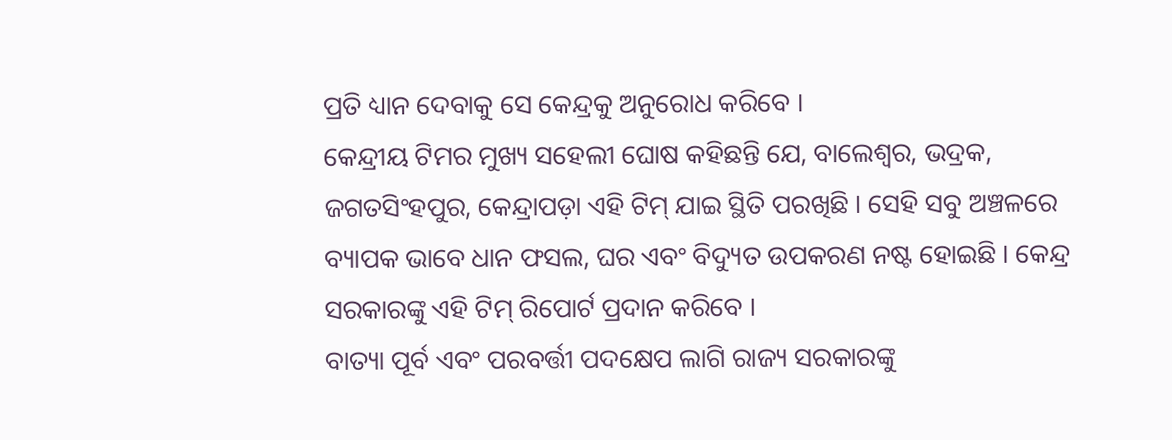ପ୍ରତି ଧ୍ୟାନ ଦେବାକୁ ସେ କେନ୍ଦ୍ରକୁ ଅନୁରୋଧ କରିବେ ।
କେନ୍ଦ୍ରୀୟ ଟିମର ମୁଖ୍ୟ ସହେଲୀ ଘୋଷ କହିଛନ୍ତି ଯେ, ବାଲେଶ୍ୱର, ଭଦ୍ରକ, ଜଗତସିଂହପୁର, କେନ୍ଦ୍ରାପଡ଼ା ଏହି ଟିମ୍ ଯାଇ ସ୍ଥିତି ପରଖିଛି । ସେହି ସବୁ ଅଞ୍ଚଳରେ ବ୍ୟାପକ ଭାବେ ଧାନ ଫସଲ, ଘର ଏବଂ ବିଦ୍ୟୁତ ଉପକରଣ ନଷ୍ଟ ହୋଇଛି । କେନ୍ଦ୍ର ସରକାରଙ୍କୁ ଏହି ଟିମ୍ ରିପୋର୍ଟ ପ୍ରଦାନ କରିବେ ।
ବାତ୍ୟା ପୂର୍ବ ଏବଂ ପରବର୍ତ୍ତୀ ପଦକ୍ଷେପ ଲାଗି ରାଜ୍ୟ ସରକାରଙ୍କୁ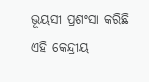ଭୂୟସୀ ପ୍ରଶଂସା କରିଛି ଏହି କେନ୍ଦ୍ରୀୟ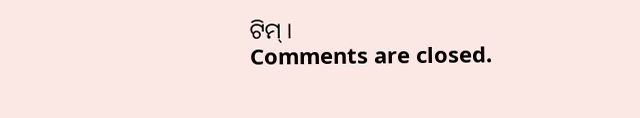ଟିମ୍ ।
Comments are closed.